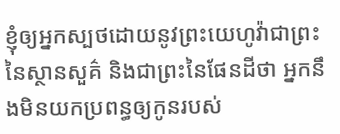ខ្ញុំឲ្យអ្នកស្បថដោយនូវព្រះយេហូវ៉ាជាព្រះនៃស្ថានសួគ៌ និងជាព្រះនៃផែនដីថា អ្នកនឹងមិនយកប្រពន្ធឲ្យកូនរបស់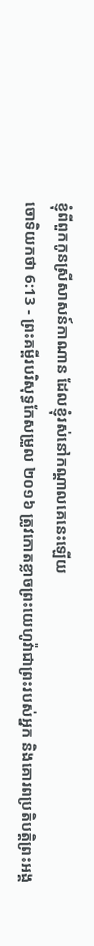ខ្ញុំពីពួកកូនស្រីសាសន៍កាណាន ដែលខ្ញុំរស់នៅកណ្ដាលគេនេះឡើយ
ចោទិយកថា 6:13 - ព្រះគម្ពីរបរិសុទ្ធកែសម្រួល ២០១៦ ត្រូវកោតខ្លាចព្រះយេហូវ៉ាជាព្រះរបស់អ្នក និងគោរពប្រតិបត្តិព្រះអង្គ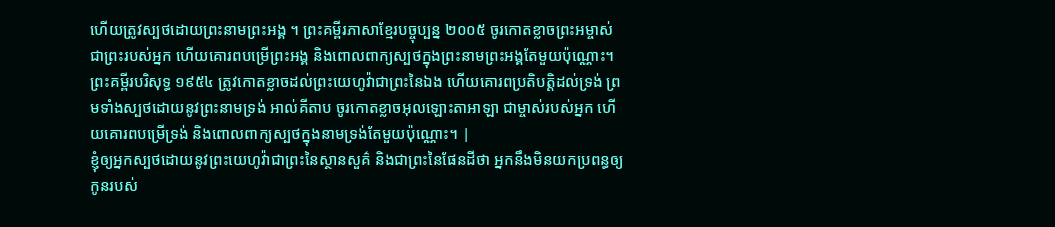ហើយត្រូវស្បថដោយព្រះនាមព្រះអង្គ ។ ព្រះគម្ពីរភាសាខ្មែរបច្ចុប្បន្ន ២០០៥ ចូរកោតខ្លាចព្រះអម្ចាស់ ជាព្រះរបស់អ្នក ហើយគោរពបម្រើព្រះអង្គ និងពោលពាក្យស្បថក្នុងព្រះនាមព្រះអង្គតែមួយប៉ុណ្ណោះ។ ព្រះគម្ពីរបរិសុទ្ធ ១៩៥៤ ត្រូវកោតខ្លាចដល់ព្រះយេហូវ៉ាជាព្រះនៃឯង ហើយគោរពប្រតិបត្តិដល់ទ្រង់ ព្រមទាំងស្បថដោយនូវព្រះនាមទ្រង់ អាល់គីតាប ចូរកោតខ្លាចអុលឡោះតាអាឡា ជាម្ចាស់របស់អ្នក ហើយគោរពបម្រើទ្រង់ និងពោលពាក្យស្បថក្នុងនាមទ្រង់តែមួយប៉ុណ្ណោះ។ |
ខ្ញុំឲ្យអ្នកស្បថដោយនូវព្រះយេហូវ៉ាជាព្រះនៃស្ថានសួគ៌ និងជាព្រះនៃផែនដីថា អ្នកនឹងមិនយកប្រពន្ធឲ្យកូនរបស់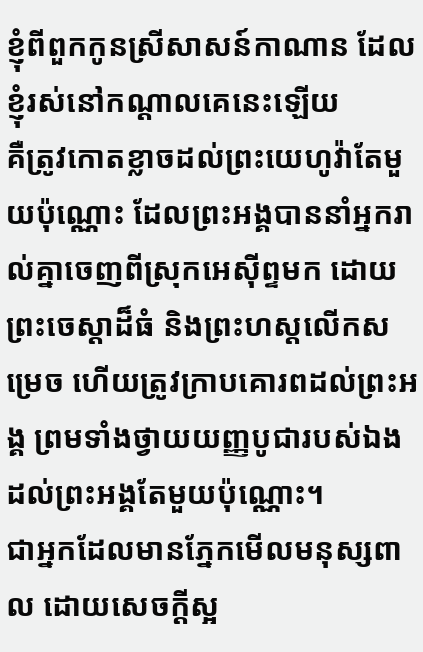ខ្ញុំពីពួកកូនស្រីសាសន៍កាណាន ដែលខ្ញុំរស់នៅកណ្ដាលគេនេះឡើយ
គឺត្រូវកោតខ្លាចដល់ព្រះយេហូវ៉ាតែមួយប៉ុណ្ណោះ ដែលព្រះអង្គបាននាំអ្នករាល់គ្នាចេញពីស្រុកអេស៊ីព្ទមក ដោយព្រះចេស្តាដ៏ធំ និងព្រះហស្តលើកសម្រេច ហើយត្រូវក្រាបគោរពដល់ព្រះអង្គ ព្រមទាំងថ្វាយយញ្ញបូជារបស់ឯងដល់ព្រះអង្គតែមួយប៉ុណ្ណោះ។
ជាអ្នកដែលមានភ្នែកមើលមនុស្សពាល ដោយសេចក្ដីស្អ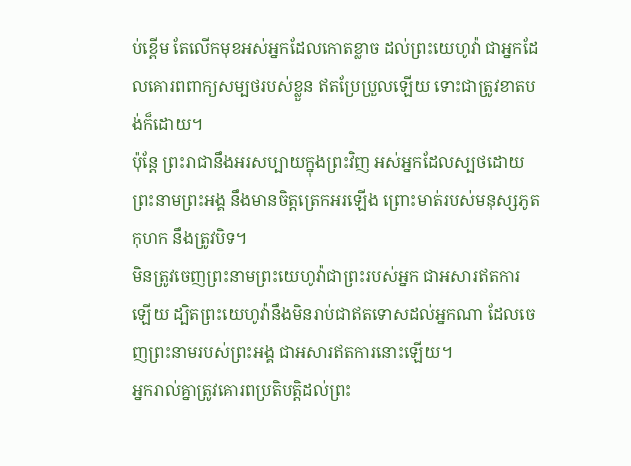ប់ខ្ពើម តែលើកមុខអស់អ្នកដែលកោតខ្លាច ដល់ព្រះយេហូវ៉ា ជាអ្នកដែលគោរពពាក្យសម្បថរបស់ខ្លួន ឥតប្រែប្រួលឡើយ ទោះជាត្រូវខាតបង់ក៏ដោយ។
ប៉ុន្តែ ព្រះរាជានឹងអរសប្បាយក្នុងព្រះវិញ អស់អ្នកដែលស្បថដោយព្រះនាមព្រះអង្គ នឹងមានចិត្តត្រេកអរឡើង ព្រោះមាត់របស់មនុស្សភូតកុហក នឹងត្រូវបិទ។
មិនត្រូវចេញព្រះនាមព្រះយេហូវ៉ាជាព្រះរបស់អ្នក ជាអសារឥតការឡើយ ដ្បិតព្រះយេហូវ៉ានឹងមិនរាប់ជាឥតទោសដល់អ្នកណា ដែលចេញព្រះនាមរបស់ព្រះអង្គ ជាអសារឥតការនោះឡើយ។
អ្នករាល់គ្នាត្រូវគោរពប្រតិបត្តិដល់ព្រះ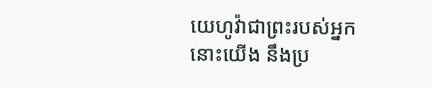យេហូវ៉ាជាព្រះរបស់អ្នក នោះយើង នឹងប្រ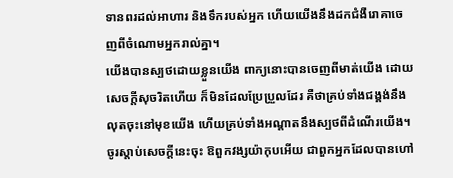ទានពរដល់អាហារ និងទឹករបស់អ្នក ហើយយើងនឹងដកជំងឺរោគាចេញពីចំណោមអ្នករាល់គ្នា។
យើងបានស្បថដោយខ្លួនយើង ពាក្យនោះបានចេញពីមាត់យើង ដោយសេចក្ដីសុចរិតហើយ ក៏មិនដែលប្រែប្រួលដែរ គឺថាគ្រប់ទាំងជង្គង់នឹងលុតចុះនៅមុខយើង ហើយគ្រប់ទាំងអណ្ដាតនឹងស្បថពីដំណើរយើង។
ចូរស្តាប់សេចក្ដីនេះចុះ ឱពួកវង្សយ៉ាកុបអើយ ជាពួកអ្នកដែលបានហៅ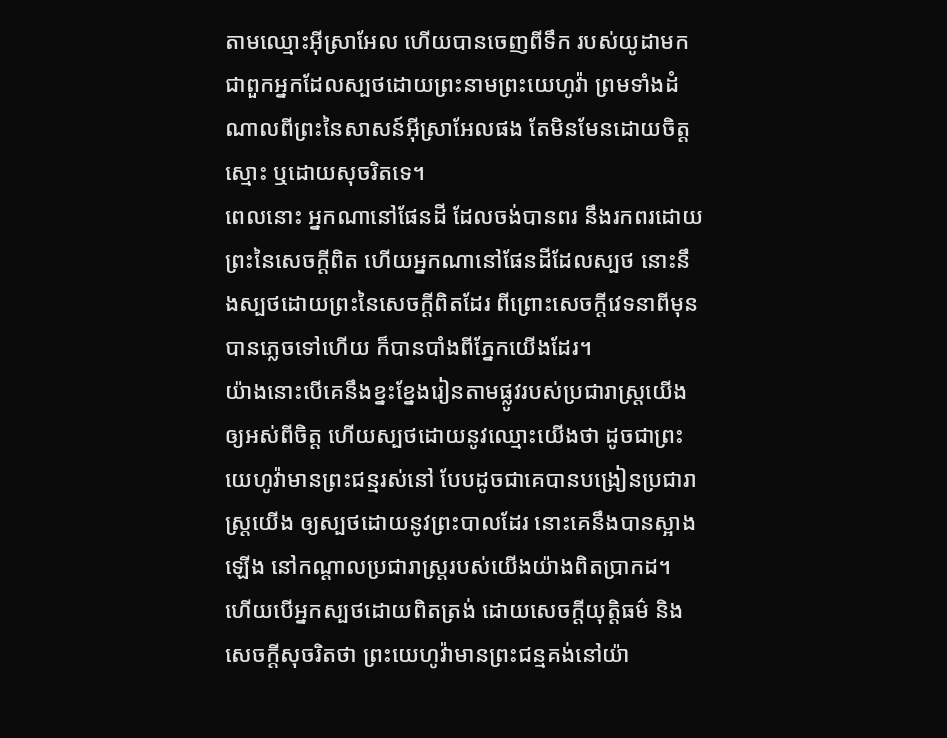តាមឈ្មោះអ៊ីស្រាអែល ហើយបានចេញពីទឹក របស់យូដាមក ជាពួកអ្នកដែលស្បថដោយព្រះនាមព្រះយេហូវ៉ា ព្រមទាំងដំណាលពីព្រះនៃសាសន៍អ៊ីស្រាអែលផង តែមិនមែនដោយចិត្តស្មោះ ឬដោយសុចរិតទេ។
ពេលនោះ អ្នកណានៅផែនដី ដែលចង់បានពរ នឹងរកពរដោយព្រះនៃសេចក្ដីពិត ហើយអ្នកណានៅផែនដីដែលស្បថ នោះនឹងស្បថដោយព្រះនៃសេចក្ដីពិតដែរ ពីព្រោះសេចក្ដីវេទនាពីមុនបានភ្លេចទៅហើយ ក៏បានបាំងពីភ្នែកយើងដែរ។
យ៉ាងនោះបើគេនឹងខ្នះខ្នែងរៀនតាមផ្លូវរបស់ប្រជារាស្ត្រយើងឲ្យអស់ពីចិត្ត ហើយស្បថដោយនូវឈ្មោះយើងថា ដូចជាព្រះយេហូវ៉ាមានព្រះជន្មរស់នៅ បែបដូចជាគេបានបង្រៀនប្រជារាស្ត្រយើង ឲ្យស្បថដោយនូវព្រះបាលដែរ នោះគេនឹងបានស្អាងឡើង នៅកណ្ដាលប្រជារាស្ត្ររបស់យើងយ៉ាងពិតប្រាកដ។
ហើយបើអ្នកស្បថដោយពិតត្រង់ ដោយសេចក្ដីយុត្តិធម៌ និងសេចក្ដីសុចរិតថា ព្រះយេហូវ៉ាមានព្រះជន្មគង់នៅយ៉ា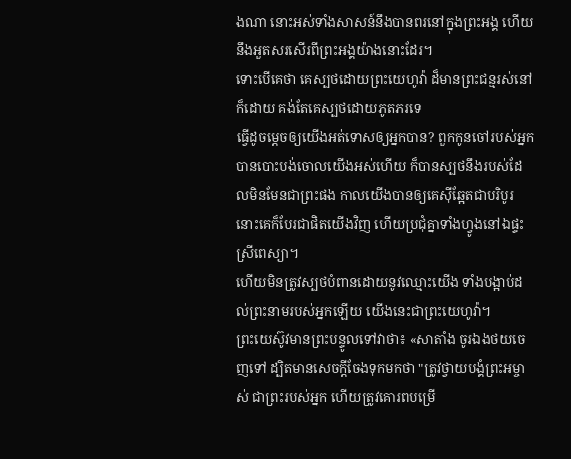ងណា នោះអស់ទាំងសាសន៍នឹងបានពរនៅក្នុងព្រះអង្គ ហើយនឹងអួតសរសើរពីព្រះអង្គយ៉ាងនោះដែរ។
ទោះបើគេថា គេស្បថដោយព្រះយេហូវ៉ា ដ៏មានព្រះជន្មរស់នៅក៏ដោយ គង់តែគេស្បថដោយភូតភរទេ
ធ្វើដូចម្តេចឲ្យយើងអត់ទោសឲ្យអ្នកបាន? ពួកកូនចៅរបស់អ្នកបានបោះបង់ចោលយើងអស់ហើយ ក៏បានស្បថនឹងរបស់ដែលមិនមែនជាព្រះផង កាលយើងបានឲ្យគេស៊ីឆ្អែតជាបរិបូរ នោះគេក៏បែរជាផិតយើងវិញ ហើយប្រជុំគ្នាទាំងហ្វូងនៅឯផ្ទះស្រីពេស្យា។
ហើយមិនត្រូវស្បថបំពានដោយនូវឈ្មោះយើង ទាំងបង្អាប់ដល់ព្រះនាមរបស់អ្នកឡើយ យើងនេះជាព្រះយេហូវ៉ា។
ព្រះយេស៊ូវមានព្រះបន្ទូលទៅវាថា៖ «សាតាំង ចូរឯងថយចេញទៅ ដ្បិតមានសេចក្តីចែងទុកមកថា "ត្រូវថ្វាយបង្គំព្រះអម្ចាស់ ជាព្រះរបស់អ្នក ហើយត្រូវគោរពបម្រើ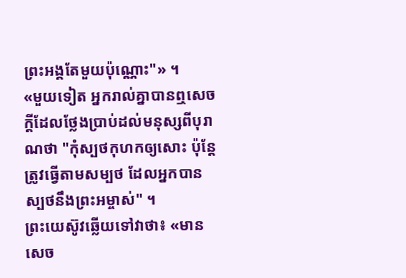ព្រះអង្គតែមួយប៉ុណ្ណោះ"» ។
«មួយទៀត អ្នករាល់គ្នាបានឮសេចក្តីដែលថ្លែងប្រាប់ដល់មនុស្សពីបុរាណថា "កុំស្បថកុហកឲ្យសោះ ប៉ុន្តែ ត្រូវធ្វើតាមសម្បថ ដែលអ្នកបានស្បថនឹងព្រះអម្ចាស់" ។
ព្រះយេស៊ូវឆ្លើយទៅវាថា៖ «មានសេច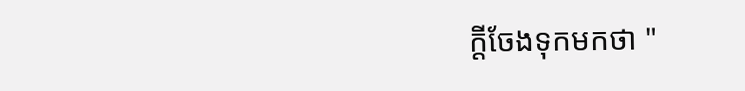ក្តីចែងទុកមកថា "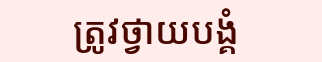ត្រូវថ្វាយបង្គំ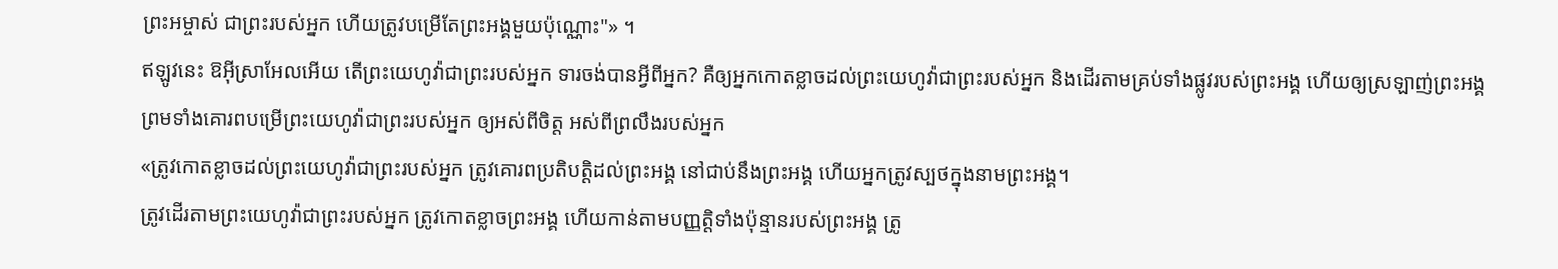ព្រះអម្ចាស់ ជាព្រះរបស់អ្នក ហើយត្រូវបម្រើតែព្រះអង្គមួយប៉ុណ្ណោះ"» ។
ឥឡូវនេះ ឱអ៊ីស្រាអែលអើយ តើព្រះយេហូវ៉ាជាព្រះរបស់អ្នក ទារចង់បានអ្វីពីអ្នក? គឺឲ្យអ្នកកោតខ្លាចដល់ព្រះយេហូវ៉ាជាព្រះរបស់អ្នក និងដើរតាមគ្រប់ទាំងផ្លូវរបស់ព្រះអង្គ ហើយឲ្យស្រឡាញ់ព្រះអង្គ ព្រមទាំងគោរពបម្រើព្រះយេហូវ៉ាជាព្រះរបស់អ្នក ឲ្យអស់ពីចិត្ត អស់ពីព្រលឹងរបស់អ្នក
«ត្រូវកោតខ្លាចដល់ព្រះយេហូវ៉ាជាព្រះរបស់អ្នក ត្រូវគោរពប្រតិបត្តិដល់ព្រះអង្គ នៅជាប់នឹងព្រះអង្គ ហើយអ្នកត្រូវស្បថក្នុងនាមព្រះអង្គ។
ត្រូវដើរតាមព្រះយេហូវ៉ាជាព្រះរបស់អ្នក ត្រូវកោតខ្លាចព្រះអង្គ ហើយកាន់តាមបញ្ញត្តិទាំងប៉ុន្មានរបស់ព្រះអង្គ ត្រូ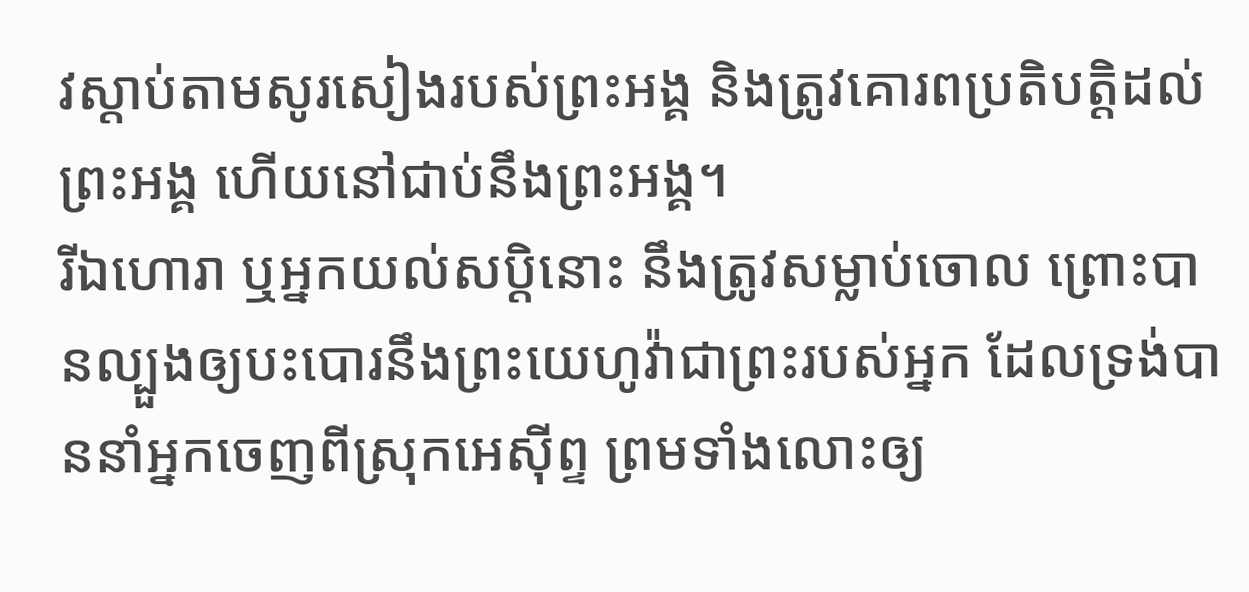វស្តាប់តាមសូរសៀងរបស់ព្រះអង្គ និងត្រូវគោរពប្រតិបត្តិដល់ព្រះអង្គ ហើយនៅជាប់នឹងព្រះអង្គ។
រីឯហោរា ឬអ្នកយល់សប្តិនោះ នឹងត្រូវសម្លាប់ចោល ព្រោះបានល្បួងឲ្យបះបោរនឹងព្រះយេហូវ៉ាជាព្រះរបស់អ្នក ដែលទ្រង់បាននាំអ្នកចេញពីស្រុកអេស៊ីព្ទ ព្រមទាំងលោះឲ្យ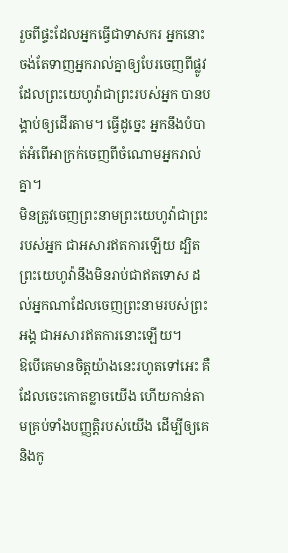រួចពីផ្ទះដែលអ្នកធ្វើជាទាសករ អ្នកនោះចង់តែទាញអ្នករាល់គ្នាឲ្យបែរចេញពីផ្លូវដែលព្រះយេហូវ៉ាជាព្រះរបស់អ្នក បានបង្គាប់ឲ្យដើរតាម។ ធ្វើដូច្នេះ អ្នកនឹងបំបាត់អំពើអាក្រក់ចេញពីចំណោមអ្នករាល់គ្នា។
មិនត្រូវចេញព្រះនាមព្រះយេហូវ៉ាជាព្រះរបស់អ្នក ជាអសារឥតការឡើយ ដ្បិតព្រះយេហូវ៉ានឹងមិនរាប់ជាឥតទោស ដល់អ្នកណាដែលចេញព្រះនាមរបស់ព្រះអង្គ ជាអសារឥតការនោះឡើយ។
ឱបើគេមានចិត្តយ៉ាងនេះរហូតទៅអេះ គឺដែលចេះកោតខ្លាចយើង ហើយកាន់តាមគ្រប់ទាំងបញ្ញត្តិរបស់យើង ដើម្បីឲ្យគេ និងកូ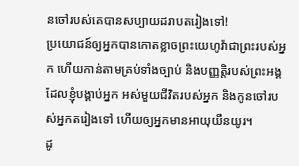នចៅរបស់គេបានសប្បាយដរាបតរៀងទៅ!
ប្រយោជន៍ឲ្យអ្នកបានកោតខ្លាចព្រះយេហូវ៉ាជាព្រះរបស់អ្នក ហើយកាន់តាមគ្រប់ទាំងច្បាប់ និងបញ្ញត្តិរបស់ព្រះអង្គ ដែលខ្ញុំបង្គាប់អ្នក អស់មួយជីវិតរបស់អ្នក និងកូនចៅរបស់អ្នកតរៀងទៅ ហើយឲ្យអ្នកមានអាយុយឺនយូរ។
ដូ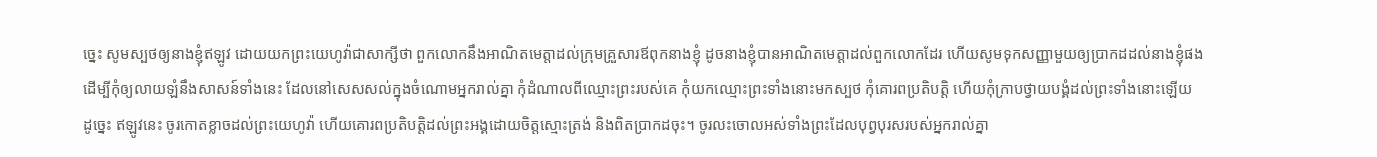ច្នេះ សូមស្បថឲ្យនាងខ្ញុំឥឡូវ ដោយយកព្រះយេហូវ៉ាជាសាក្សីថា ពួកលោកនឹងអាណិតមេត្តាដល់ក្រុមគ្រួសារឪពុកនាងខ្ញុំ ដូចនាងខ្ញុំបានអាណិតមេត្តាដល់ពួកលោកដែរ ហើយសូមទុកសញ្ញាមួយឲ្យប្រាកដដល់នាងខ្ញុំផង
ដើម្បីកុំឲ្យលាយឡំនឹងសាសន៍ទាំងនេះ ដែលនៅសេសសល់ក្នុងចំណោមអ្នករាល់គ្នា កុំដំណាលពីឈ្មោះព្រះរបស់គេ កុំយកឈ្មោះព្រះទាំងនោះមកស្បថ កុំគោរពប្រតិបត្តិ ហើយកុំក្រាបថ្វាយបង្គំដល់ព្រះទាំងនោះឡើយ
ដូច្នេះ ឥឡូវនេះ ចូរកោតខ្លាចដល់ព្រះយេហូវ៉ា ហើយគោរពប្រតិបត្តិដល់ព្រះអង្គដោយចិត្តស្មោះត្រង់ និងពិតប្រាកដចុះ។ ចូរលះចោលអស់ទាំងព្រះដែលបុព្វបុរសរបស់អ្នករាល់គ្នា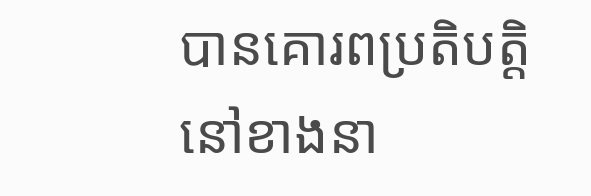បានគោរពប្រតិបត្តិ នៅខាងនា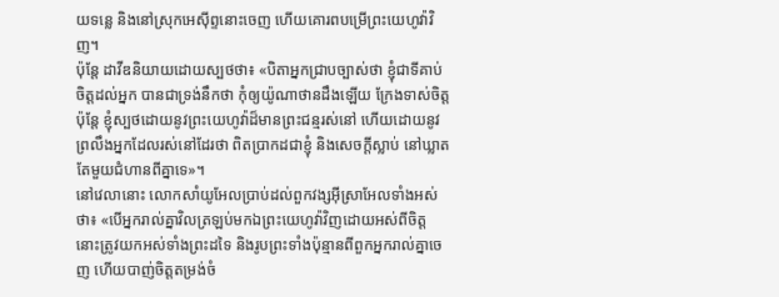យទន្លេ និងនៅស្រុកអេស៊ីព្ទនោះចេញ ហើយគោរពបម្រើព្រះយេហូវ៉ាវិញ។
ប៉ុន្តែ ដាវីឌនិយាយដោយស្បថថា៖ «បិតាអ្នកជ្រាបច្បាស់ថា ខ្ញុំជាទីគាប់ចិត្តដល់អ្នក បានជាទ្រង់នឹកថា កុំឲ្យយ៉ូណាថានដឹងឡើយ ក្រែងទាស់ចិត្ត ប៉ុន្តែ ខ្ញុំស្បថដោយនូវព្រះយេហូវ៉ាដ៏មានព្រះជន្មរស់នៅ ហើយដោយនូវព្រលឹងអ្នកដែលរស់នៅដែរថា ពិតប្រាកដជាខ្ញុំ និងសេចក្ដីស្លាប់ នៅឃ្លាតតែមួយជំហានពីគ្នាទេ»។
នៅវេលានោះ លោកសាំយូអែលប្រាប់ដល់ពួកវង្សអ៊ីស្រាអែលទាំងអស់ថា៖ «បើអ្នករាល់គ្នាវិលត្រឡប់មកឯព្រះយេហូវ៉ាវិញដោយអស់ពីចិត្ត នោះត្រូវយកអស់ទាំងព្រះដទៃ និងរូបព្រះទាំងប៉ុន្មានពីពួកអ្នករាល់គ្នាចេញ ហើយបាញ់ចិត្តតម្រង់ចំ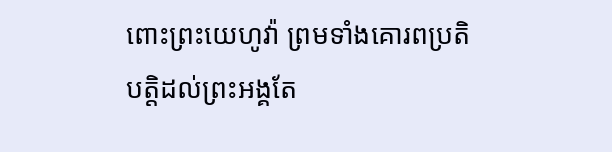ពោះព្រះយេហូវ៉ា ព្រមទាំងគោរពប្រតិបត្តិដល់ព្រះអង្គតែ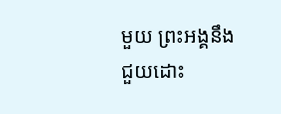មួយ ព្រះអង្គនឹងជួយដោះ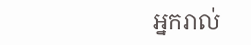អ្នករាល់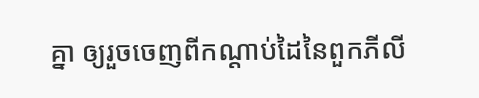គ្នា ឲ្យរួចចេញពីកណ្ដាប់ដៃនៃពួកភីលី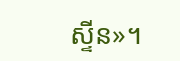ស្ទីន»។